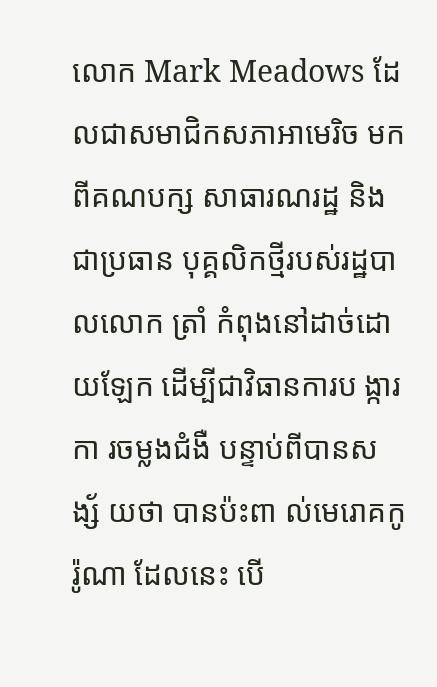លោក Mark Meadows ដែលជាសមាជិកសភាអាមេរិច មកពីគណបក្ស សាធារណរដ្ឋ និង ជាប្រធាន បុគ្គលិកថ្មីរបស់រដ្ឋបាលលោក ត្រាំ កំពុងនៅដាច់ដោយឡែក ដើម្បីជាវិធានការប ង្ការកា រចម្លងជំងឺ បន្ទាប់ពីបានស ង្ស័ យថា បានប៉ះពា ល់មេរោគកូរ៉ូណា ដែលនេះ បើ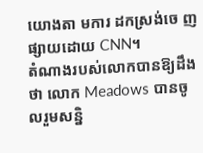យោងតា មការ ដកស្រង់ចេ ញ ផ្សាយដោយ CNN។
តំណាងរបស់លោកបានឱ្យដឹងថា លោក Meadows បានចូលរួមសន្និ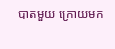បាតមួយ ក្រោយមក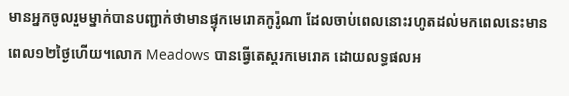មានអ្នកចូលរួមម្នាក់បានបញ្ជាក់ថាមានផ្ទុកមេរោគកូរ៉ូណា ដែលចាប់ពេលនោះរហូតដល់មកពេលនេះមានពេល១២ថ្ងៃហើយ។លោក Meadows បានធ្វើតេស្ដរកមេរោគ ដោយលទ្ធផលអ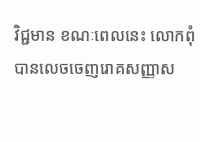វិជ្ជមាន ខណៈពេលនេះ លោកពុំបានលេចចេញរោគសញ្ញាស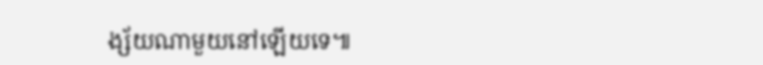ង្ស័យណាមួយនៅឡើយទេ៕